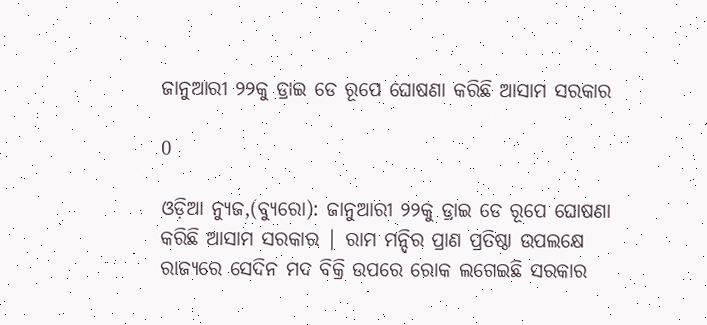ଜାନୁଆରୀ ୨୨କୁ ଡ୍ରାଇ ଡେ ରୂପେ ଘୋଷଣା କରିଛି ଆସାମ ସରକାର

0

ଓଡ଼ିଆ ନ୍ୟୁଜ,(ବ୍ୟୁରୋ): ଜାନୁଆରୀ ୨୨କୁ ଡ୍ରାଇ ଡେ ରୂପେ ଘୋଷଣା କରିଛି ଆସାମ ସରକାର | ରାମ ମନ୍ଦିର ପ୍ରାଣ ପ୍ରତିଷ୍ଠା ଉପଲକ୍ଷେ ରାଜ୍ୟରେ ସେଦିନ ମଦ ବିକ୍ରି ଉପରେ ରୋକ ଲଗେଇଛି ସରକାର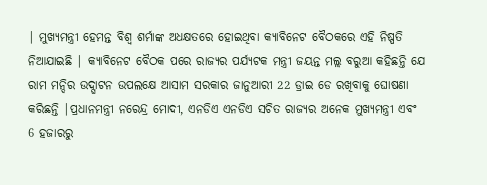| ମୁଖ୍ୟମନ୍ତ୍ରୀ ହେମନ୍ତ ବିଶ୍ୱ ଶର୍ମାଙ୍କ ଅଧକ୍ଷତରେ ହୋଇଥିବା କ୍ୟାବିନେଟ ବୈଠକରେ ଏହି ନିଷ୍ପତି ନିଆଯାଇଛି | କ୍ୟାବିନେଟ ବୈଠକ ପରେ ରାଜ୍ୟର ପର୍ଯ୍ୟଟକ ମନ୍ତ୍ରୀ ଜୟନ୍ତ ମଲ୍ଲ ବରୁଆ କହିଛନ୍ତି ଯେ ରାମ ମନ୍ଦିର ଉଦ୍ଘାଟନ ଉପଲକ୍ଷେ ଆସାମ ସରକାର ଜାନୁଆରୀ 22 ଡ୍ରାଇ ଡେ ରଖିବାକୁ ଘୋଷଣା କରିଛନ୍ତି |ପ୍ରଧାନମନ୍ତ୍ରୀ ନରେନ୍ଦ୍ର ମୋଦୀ, ଏନଡିଏ ଏନଡିଏ ସଚିତ ରାଜ୍ୟର ଅନେକ ମୁଖ୍ୟମନ୍ତ୍ରୀ ଏବଂ 6 ହଜାରରୁ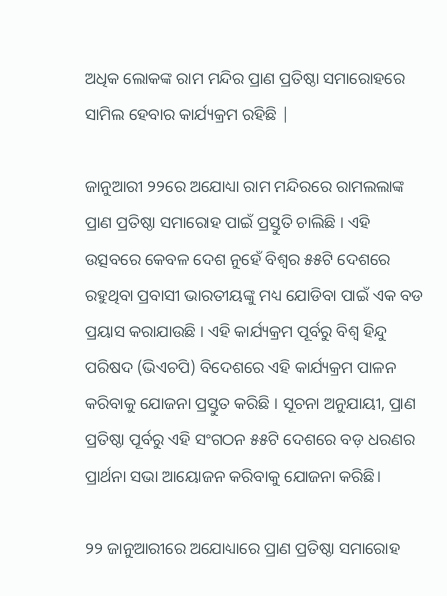ଅଧିକ ଲୋକଙ୍କ ରାମ ମନ୍ଦିର ପ୍ରାଣ ପ୍ରତିଷ୍ଠା ସମାରୋହରେ ସାମିଲ ହେବାର କାର୍ଯ୍ୟକ୍ରମ ରହିଛି |

ଜାନୁଆରୀ ୨୨ରେ ଅଯୋଧ୍ୟା ରାମ ମନ୍ଦିରରେ ରାମଲଲାଙ୍କ ପ୍ରାଣ ପ୍ରତିଷ୍ଠା ସମାରୋହ ପାଇଁ ପ୍ରସ୍ତୁତି ଚାଲିଛି । ଏହି ଉତ୍ସବରେ କେବଳ ଦେଶ ନୁହେଁ ବିଶ୍ଵର ୫୫ଟି ଦେଶରେ ରହୁଥିବା ପ୍ରବାସୀ ଭାରତୀୟଙ୍କୁ ମଧ୍ୟ ଯୋଡିବା ପାଇଁ ଏକ ବଡ ପ୍ରୟାସ କରାଯାଉଛି । ଏହି କାର୍ଯ୍ୟକ୍ରମ ପୂର୍ବରୁ ବିଶ୍ୱ ହିନ୍ଦୁ ପରିଷଦ (ଭିଏଚପି) ବିଦେଶରେ ଏହି କାର୍ଯ୍ୟକ୍ରମ ପାଳନ କରିବାକୁ ଯୋଜନା ପ୍ରସ୍ତୁତ କରିଛି । ସୂଚନା ଅନୁଯାୟୀ, ପ୍ରାଣ ପ୍ରତିଷ୍ଠା ପୂର୍ବରୁ ଏହି ସଂଗଠନ ୫୫ଟି ଦେଶରେ ବଡ଼ ଧରଣର ପ୍ରାର୍ଥନା ସଭା ଆୟୋଜନ କରିବାକୁ ଯୋଜନା କରିଛି।

୨୨ ଜାନୁଆରୀରେ ଅଯୋଧ୍ୟାରେ ପ୍ରାଣ ପ୍ରତିଷ୍ଠା ସମାରୋହ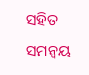ସହିତ ସମନ୍ୱୟ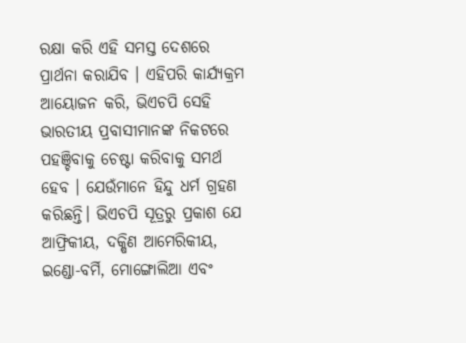ରକ୍ଷା କରି ଏହି ସମସ୍ତ ଦେଶରେ ପ୍ରାର୍ଥନା କରାଯିବ । ଏହିପରି କାର୍ଯ୍ୟକ୍ରମ ଆୟୋଜନ କରି, ଭିଏଚପି ସେହି ଭାରତୀୟ ପ୍ରବାସୀମାନଙ୍କ ନିକଟରେ ପହଞ୍ଚିବାକୁ ଚେଷ୍ଟା କରିବାକୁ ସମର୍ଥ ହେବ । ଯେଉଁମାନେ ହିନ୍ଦୁ ଧର୍ମ ଗ୍ରହଣ କରିଛନ୍ତି। ଭିଏଚପି ସୂତ୍ରରୁ ପ୍ରକାଶ ଯେ ଆଫ୍ରିକୀୟ, ଦକ୍ଷିଣ ଆମେରିକୀୟ, ଇଣ୍ଡୋ-ବର୍ମି, ମୋଙ୍ଗୋଲିଆ ଏବଂ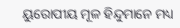ୟୁରୋପୀୟ ମୂଳ ହିନ୍ଦୁମାନେ ମଧ୍ୟ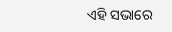ଏହି ସଭାରେ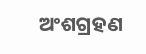ଅଂଶଗ୍ରହଣ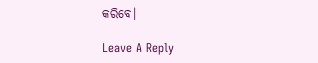କରିବେ।

Leave A Reply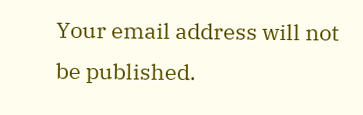Your email address will not be published.